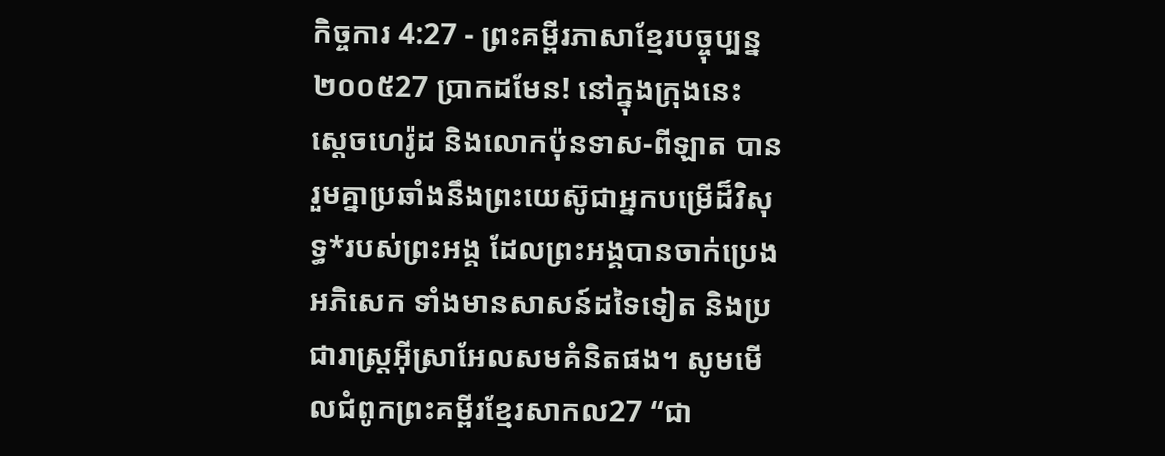កិច្ចការ 4:27 - ព្រះគម្ពីរភាសាខ្មែរបច្ចុប្បន្ន ២០០៥27 ប្រាកដមែន! នៅក្នុងក្រុងនេះ ស្ដេចហេរ៉ូដ និងលោកប៉ុនទាស-ពីឡាត បានរួមគ្នាប្រឆាំងនឹងព្រះយេស៊ូជាអ្នកបម្រើដ៏វិសុទ្ធ*របស់ព្រះអង្គ ដែលព្រះអង្គបានចាក់ប្រេងអភិសេក ទាំងមានសាសន៍ដទៃទៀត និងប្រជារាស្ត្រអ៊ីស្រាអែលសមគំនិតផង។ សូមមើលជំពូកព្រះគម្ពីរខ្មែរសាកល27 “ជា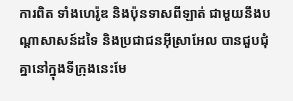ការពិត ទាំងហេរ៉ូឌ និងប៉ុនទាសពីឡាត់ ជាមួយនឹងបណ្ដាសាសន៍ដទៃ និងប្រជាជនអ៊ីស្រាអែល បានជួបជុំគ្នានៅក្នុងទីក្រុងនេះមែ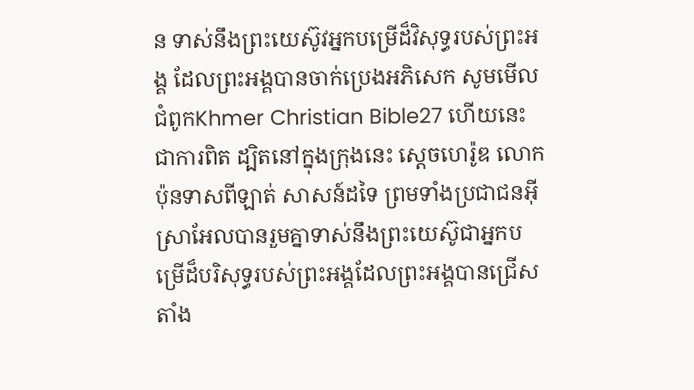ន ទាស់នឹងព្រះយេស៊ូវអ្នកបម្រើដ៏វិសុទ្ធរបស់ព្រះអង្គ ដែលព្រះអង្គបានចាក់ប្រេងអភិសេក សូមមើលជំពូកKhmer Christian Bible27 ហើយនេះជាការពិត ដ្បិតនៅក្នុងក្រុងនេះ ស្ដេចហេរ៉ូឌ លោកប៉ុនទាសពីឡាត់ សាសន៍ដទៃ ព្រមទាំងប្រជាជនអ៊ីស្រាអែលបានរួមគ្នាទាស់នឹងព្រះយេស៊ូជាអ្នកបម្រើដ៏បរិសុទ្ធរបស់ព្រះអង្គដែលព្រះអង្គបានជ្រើសតាំង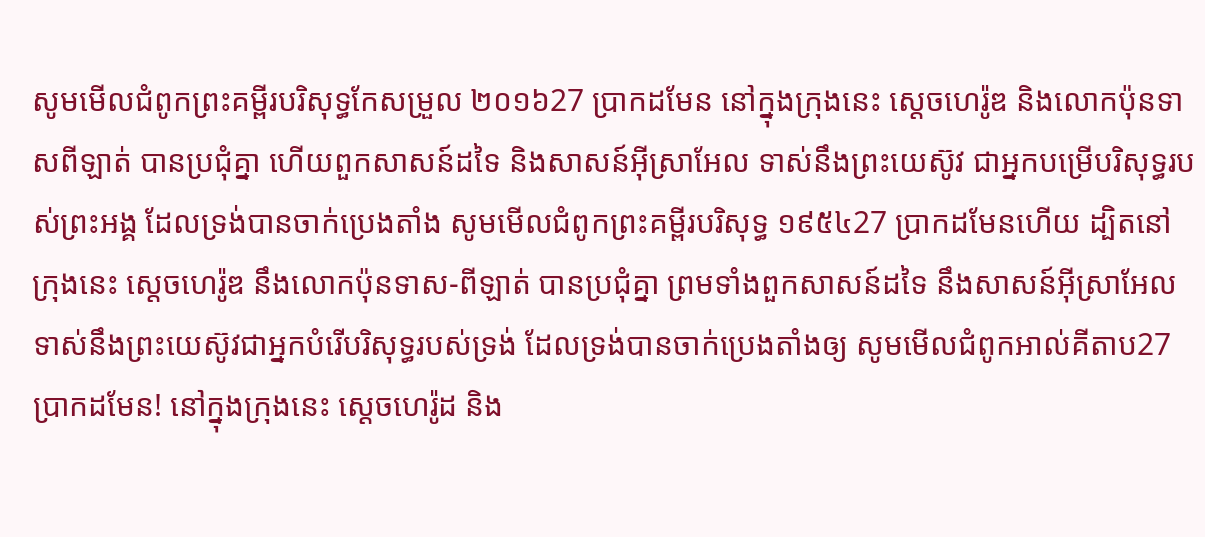សូមមើលជំពូកព្រះគម្ពីរបរិសុទ្ធកែសម្រួល ២០១៦27 ប្រាកដមែន នៅក្នុងក្រុងនេះ ស្តេចហេរ៉ូឌ និងលោកប៉ុនទាសពីឡាត់ បានប្រជុំគ្នា ហើយពួកសាសន៍ដទៃ និងសាសន៍អ៊ីស្រាអែល ទាស់នឹងព្រះយេស៊ូវ ជាអ្នកបម្រើបរិសុទ្ធរបស់ព្រះអង្គ ដែលទ្រង់បានចាក់ប្រេងតាំង សូមមើលជំពូកព្រះគម្ពីរបរិសុទ្ធ ១៩៥៤27 ប្រាកដមែនហើយ ដ្បិតនៅក្រុងនេះ ស្តេចហេរ៉ូឌ នឹងលោកប៉ុនទាស-ពីឡាត់ បានប្រជុំគ្នា ព្រមទាំងពួកសាសន៍ដទៃ នឹងសាសន៍អ៊ីស្រាអែល ទាស់នឹងព្រះយេស៊ូវជាអ្នកបំរើបរិសុទ្ធរបស់ទ្រង់ ដែលទ្រង់បានចាក់ប្រេងតាំងឲ្យ សូមមើលជំពូកអាល់គីតាប27 ប្រាកដមែន! នៅក្នុងក្រុងនេះ ស្ដេចហេរ៉ូដ និង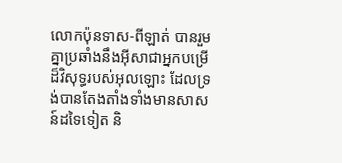លោកប៉ុនទាស-ពីឡាត់ បានរួមគ្នាប្រឆាំងនឹងអ៊ីសាជាអ្នកបម្រើដ៏វិសុទ្ធរបស់អុលឡោះ ដែលទ្រង់បានតែងតាំងទាំងមានសាសន៍ដទៃទៀត និ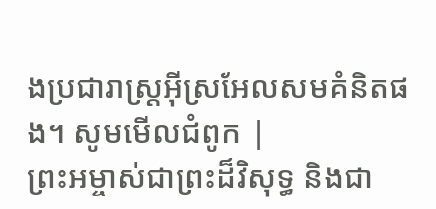ងប្រជារាស្ដ្រអ៊ីស្រអែលសមគំនិតផង។ សូមមើលជំពូក |
ព្រះអម្ចាស់ជាព្រះដ៏វិសុទ្ធ និងជា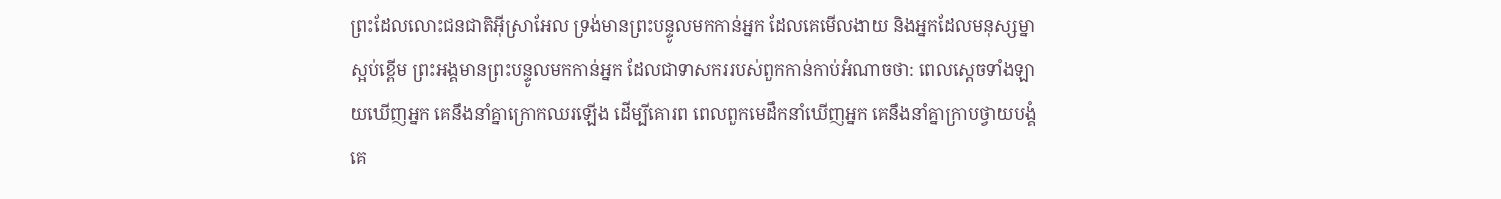ព្រះដែលលោះជនជាតិអ៊ីស្រាអែល ទ្រង់មានព្រះបន្ទូលមកកាន់អ្នក ដែលគេមើលងាយ និងអ្នកដែលមនុស្សម្នាស្អប់ខ្ពើម ព្រះអង្គមានព្រះបន្ទូលមកកាន់អ្នក ដែលជាទាសកររបស់ពួកកាន់កាប់អំណាចថា: ពេលស្ដេចទាំងឡាយឃើញអ្នក គេនឹងនាំគ្នាក្រោកឈរឡើង ដើម្បីគោរព ពេលពួកមេដឹកនាំឃើញអ្នក គេនឹងនាំគ្នាក្រាបថ្វាយបង្គំ គេ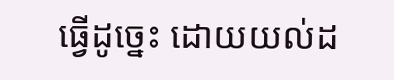ធ្វើដូច្នេះ ដោយយល់ដ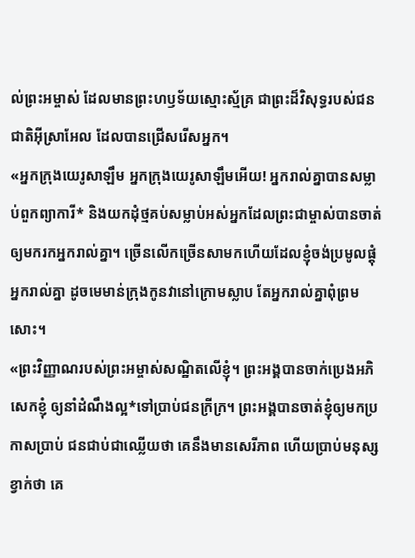ល់ព្រះអម្ចាស់ ដែលមានព្រះហឫទ័យស្មោះស្ម័គ្រ ជាព្រះដ៏វិសុទ្ធរបស់ជនជាតិអ៊ីស្រាអែល ដែលបានជ្រើសរើសអ្នក។
«អ្នកក្រុងយេរូសាឡឹម អ្នកក្រុងយេរូសាឡឹមអើយ! អ្នករាល់គ្នាបានសម្លាប់ពួកព្យាការី* និងយកដុំថ្មគប់សម្លាប់អស់អ្នកដែលព្រះជាម្ចាស់បានចាត់ឲ្យមករកអ្នករាល់គ្នា។ ច្រើនលើកច្រើនសាមកហើយដែលខ្ញុំចង់ប្រមូលផ្ដុំអ្នករាល់គ្នា ដូចមេមាន់ក្រុងកូនវានៅក្រោមស្លាប តែអ្នករាល់គ្នាពុំព្រមសោះ។
«ព្រះវិញ្ញាណរបស់ព្រះអម្ចាស់សណ្ឋិតលើខ្ញុំ។ ព្រះអង្គបានចាក់ប្រេងអភិសេកខ្ញុំ ឲ្យនាំដំណឹងល្អ*ទៅប្រាប់ជនក្រីក្រ។ ព្រះអង្គបានចាត់ខ្ញុំឲ្យមកប្រកាសប្រាប់ ជនជាប់ជាឈ្លើយថា គេនឹងមានសេរីភាព ហើយប្រាប់មនុស្សខ្វាក់ថា គេ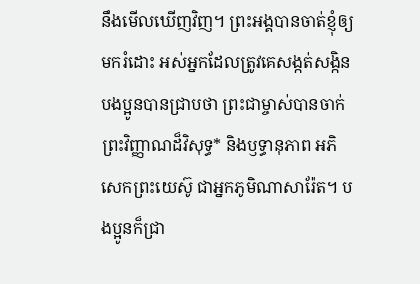នឹងមើលឃើញវិញ។ ព្រះអង្គបានចាត់ខ្ញុំឲ្យមករំដោះ អស់អ្នកដែលត្រូវគេសង្កត់សង្កិន
បងប្អូនបានជ្រាបថា ព្រះជាម្ចាស់បានចាក់ព្រះវិញ្ញាណដ៏វិសុទ្ធ* និងឫទ្ធានុភាព អភិសេកព្រះយេស៊ូ ជាអ្នកភូមិណាសារ៉ែត។ បងប្អូនក៏ជ្រា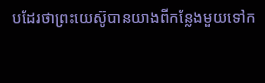បដែរថាព្រះយេស៊ូបានយាងពីកន្លែងមួយទៅក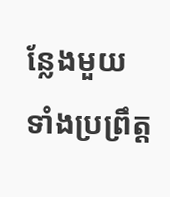ន្លែងមួយ ទាំងប្រព្រឹត្ត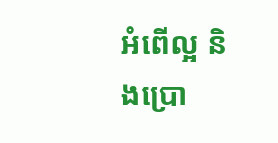អំពើល្អ និងប្រោ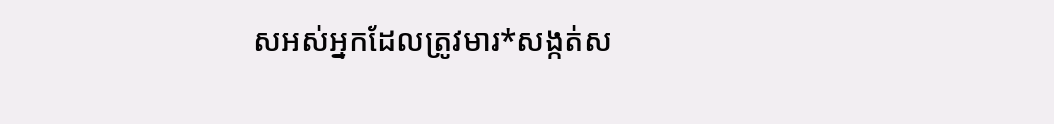សអស់អ្នកដែលត្រូវមារ*សង្កត់ស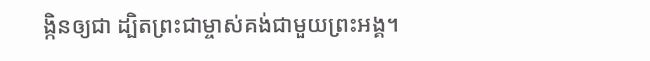ង្កិនឲ្យជា ដ្បិតព្រះជាម្ចាស់គង់ជាមួយព្រះអង្គ។